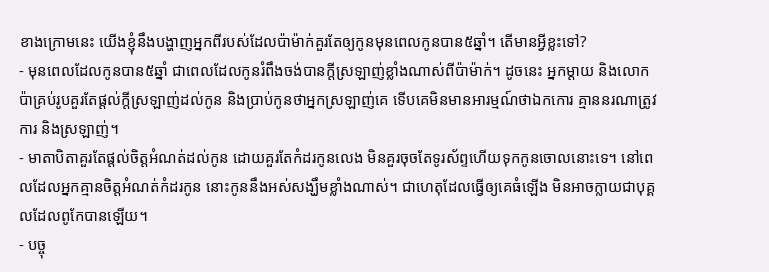ខាងក្រោមនេះ យើងខ្ញុំនឹងបង្ហាញអ្នកពីរបស់ដែលប៉ាម៉ាក់គួរតែឲ្យកូនមុនពេលកូនបាន៥ឆ្នាំ។ តើមានអ្វីខ្លះទៅ?
- មុនពេលដែលកូនបាន៥ឆ្នាំ ជាពេលដែលកូនរំពឹងចង់បានក្តីស្រឡាញ់ខ្លាំងណាស់ពីប៉ាម៉ាក់។ ដូចនេះ អ្នកម្តាយ និងលោកប៉ាគ្រប់រូបគួរតែផ្តល់ក្តីស្រឡាញ់ដល់កូន និងប្រាប់កូនថាអ្នកស្រឡាញ់គេ ទើបគេមិនមានអារម្មណ៍ថាឯកកោរ គ្មាននរណាត្រូវការ និងស្រឡាញ់។
- មាតាបិតាគួរតែផ្តល់ចិត្តអំណត់ដល់កូន ដោយគួរតែកំដរកូនលេង មិនគួរចុចតែទូរស័ព្ទហើយទុកកូនចោលនោះទេ។ នៅពេលដែលអ្នកគ្មានចិត្តអំណត់កំដរកូន នោះកូននឹងអស់សង្ឃឹមខ្លាំងណាស់។ ជាហេតុដែលធ្វើឲ្យគេធំឡើង មិនអាចក្លាយជាបុគ្គលដែលពូកែបានឡើយ។
- បច្ចុ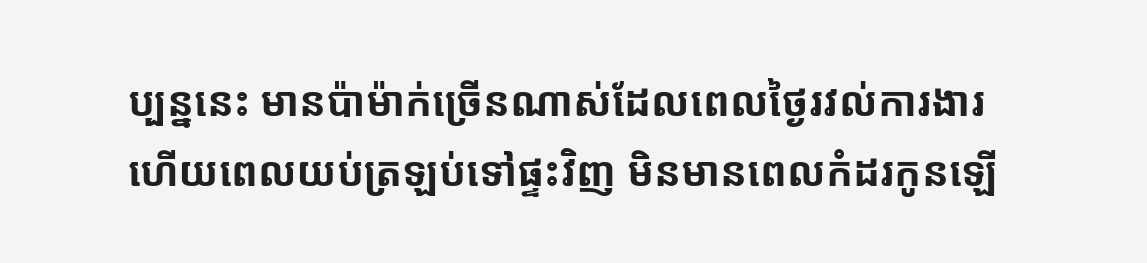ប្បន្ននេះ មានប៉ាម៉ាក់ច្រើនណាស់ដែលពេលថ្ងៃរវល់ការងារ ហើយពេលយប់ត្រឡប់ទៅផ្ទះវិញ មិនមានពេលកំដរកូនឡើ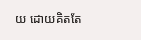យ ដោយគិតតែ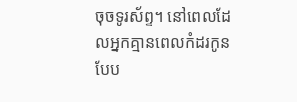ចុចទូរស័ព្ទ។ នៅពេលដែលអ្នកគ្មានពេលកំដរកូនបែប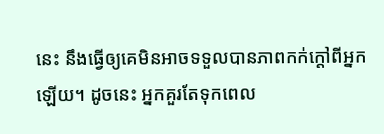នេះ នឹងធ្វើឲ្យគេមិនអាចទទួលបានភាពកក់ក្តៅពីអ្នកឡើយ។ ដូចនេះ អ្នកគួរតែទុកពេល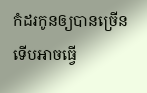កំដរកូនឲ្យបានច្រើន ទើបអាចធ្វើ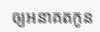ឲ្យអនាគតកូន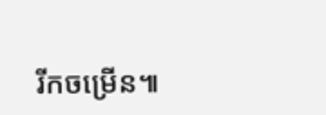រីកចម្រើន៕